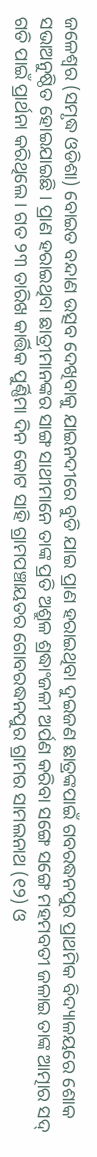ଜଳେଶ୍ୱର (ସମୃଦ୍ଧ ଓଡିଶା) ବୋଇତ ବନ୍ଦାଣ ଉତ୍ସବ ଦେଖିବାକୁ ଯାଇନଦୀରେ ବୁଡି ଯାଇ ପ୍ରାଣ ହରାଇଥିବା ଦୁଇଜଣ ଛାତ୍ରଙ୍କପାଇଁ ଗବରଦ୍ଧନପୁର ପ୍ରାଥମିକ ବିଦ୍ୟାଳୟରେ ଶୋକ ସଭାଅନୁଷ୍ଠିତ ହୋଇଯାଇଛି । ପ୍ରାଣ ହରାଇଥିବା ଛାତ୍ରୀମାନଙ୍କର ସାଙ୍ଗ ସାଥୀମାନେ ତାଙ୍କ ପ୍ରତି ଅଶ୍ରୁଳ ଶ୍ରଦ୍ଧାଂଜଳୀ ଅର୍ପଣ କରିବା ସଙ୍ଗେ ସଙ୍ଗେ ମହମବତୀ ଜଳାଇ ତାଙ୍କ ଆତ୍ମାର ସଦ୍ ଗତି ପାଇଁ ପ୍ରାର୍ଥନା କରିଥିଲେ । ଗତ ୨୩ ତାରିଖ କାର୍ତ୍ତିକ ପୁର୍ଣ୍ଣିମା ଦିନ କୋଟ ସାହି ଗ୍ରାମପଞ୍ଚାୟତର ଗୋବରଦ୍ଧନପୁର ଗ୍ରାମର ସାମଲନାଥ (୧୨) ଓ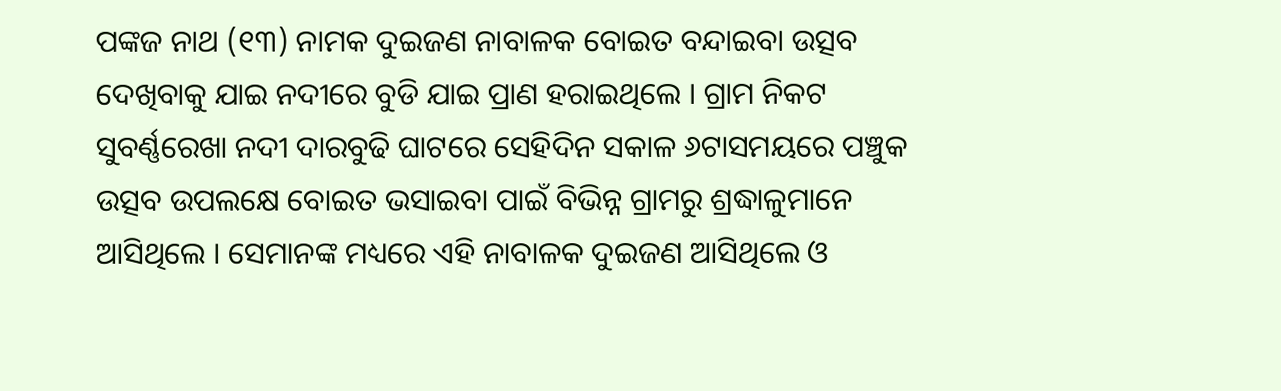ପଙ୍କଜ ନାଥ (୧୩) ନାମକ ଦୁଇଜଣ ନାବାଳକ ବୋଇତ ବନ୍ଦାଇବା ଉତ୍ସବ ଦେଖିବାକୁ ଯାଇ ନଦୀରେ ବୁଡି ଯାଇ ପ୍ରାଣ ହରାଇଥିଲେ । ଗ୍ରାମ ନିକଟ ସୁବର୍ଣ୍ଣରେଖା ନଦୀ ଦାରବୁଢି ଘାଟରେ ସେହିଦିନ ସକାଳ ୬ଟାସମୟରେ ପଞ୍ଚୁକ ଉତ୍ସବ ଉପଲକ୍ଷେ ବୋଇତ ଭସାଇବା ପାଇଁ ବିଭିନ୍ନ ଗ୍ରାମରୁ ଶ୍ରଦ୍ଧାଳୁମାନେ ଆସିଥିଲେ । ସେମାନଙ୍କ ମଧ୍ୟରେ ଏହି ନାବାଳକ ଦୁଇଜଣ ଆସିଥିଲେ ଓ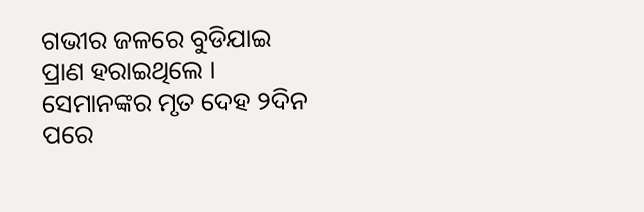ଗଭୀର ଜଳରେ ବୁଡିଯାଇ ପ୍ରାଣ ହରାଇଥିଲେ । ସେମାନଙ୍କର ମୃତ ଦେହ ୨ଦିନ ପରେ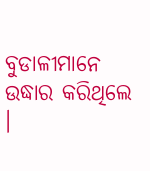ବୁଡାଳୀମାନେ ଉଦ୍ଧାର କରିଥିଲେ ।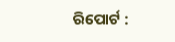ରିପୋର୍ଟ :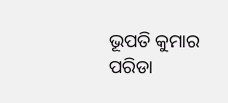ଭୂପତି କୁମାର ପରିଡା